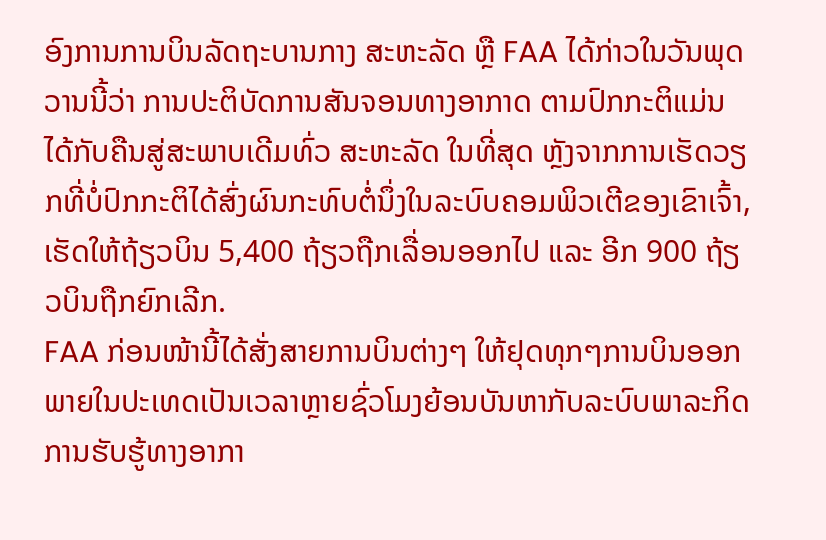ອົງການການບິນລັດຖະບານກາງ ສະຫະລັດ ຫຼື FAA ໄດ້ກ່າວໃນວັນພຸດວານນີ້ວ່າ ການປະຕິບັດການສັນຈອນທາງອາກາດ ຕາມປົກກະຕິແມ່ນໄດ້ກັບຄືນສູ່ສະພາບເດີມທົ່ວ ສະຫະລັດ ໃນທີ່ສຸດ ຫຼັງຈາກການເຮັດວຽກທີ່ບໍ່ປົກກະຕິໄດ້ສົ່ງຜົນກະທົບຕໍ່ນຶ່ງໃນລະບົບຄອມພິວເຕີຂອງເຂົາເຈົ້າ, ເຮັດໃຫ້ຖ້ຽວບິນ 5,400 ຖ້ຽວຖືກເລື່ອນອອກໄປ ແລະ ອີກ 900 ຖ້ຽວບິນຖືກຍົກເລີກ.
FAA ກ່ອນໜ້ານີ້ໄດ້ສັ່ງສາຍການບິນຕ່າງໆ ໃຫ້ຢຸດທຸກໆການບິນອອກພາຍໃນປະເທດເປັນເວລາຫຼາຍຊົ່ວໂມງຍ້ອນບັນຫາກັບລະບົບພາລະກິດການຮັບຮູ້ທາງອາກາ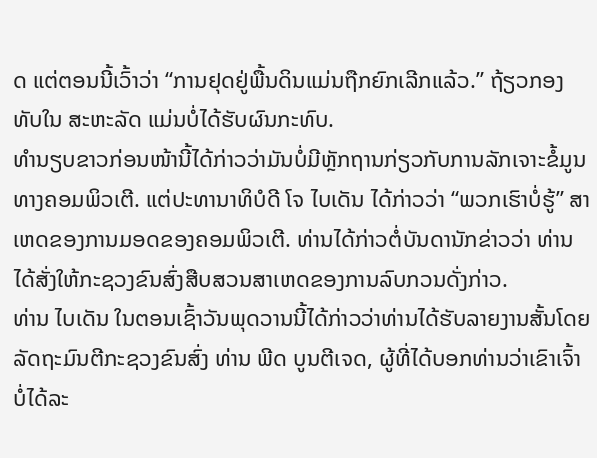ດ ແຕ່ຕອນນີ້ເວົ້າວ່າ “ການຢຸດຢູ່ພື້ນດິນແມ່ນຖືກຍົກເລີກແລ້ວ.” ຖ້ຽວກອງທັບໃນ ສະຫະລັດ ແມ່ນບໍ່ໄດ້ຮັບຜົນກະທົບ.
ທຳນຽບຂາວກ່ອນໜ້ານີ້ໄດ້ກ່າວວ່າມັນບໍ່ມີຫຼັກຖານກ່ຽວກັບການລັກເຈາະຂໍ້ມູນທາງຄອມພິວເຕີ. ແຕ່ປະທານາທິບໍດີ ໂຈ ໄບເດັນ ໄດ້ກ່າວວ່າ “ພວກເຮົາບໍ່ຮູ້” ສາເຫດຂອງການມອດຂອງຄອມພິວເຕີ. ທ່ານໄດ້ກ່າວຕໍ່ບັນດານັກຂ່າວວ່າ ທ່ານໄດ້ສັ່ງໃຫ້ກະຊວງຂົນສົ່ງສືບສວນສາເຫດຂອງການລົບກວນດັ່ງກ່າວ.
ທ່ານ ໄບເດັນ ໃນຕອນເຊົ້າວັນພຸດວານນີ້ໄດ້ກ່າວວ່າທ່ານໄດ້ຮັບລາຍງານສັ້ນໂດຍລັດຖະມົນຕີກະຊວງຂົນສົ່ງ ທ່ານ ພີດ ບູນຕີເຈດ, ຜູ້ທີ່ໄດ້ບອກທ່ານວ່າເຂົາເຈົ້າບໍ່ໄດ້ລະ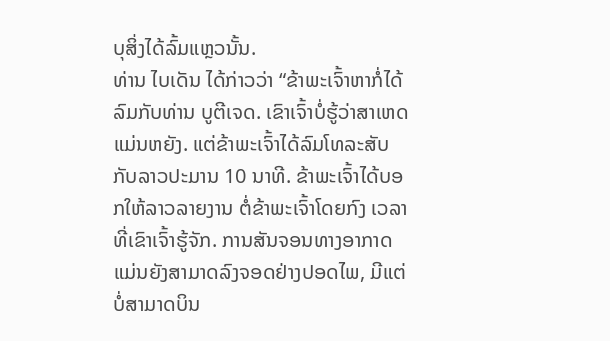ບຸສິ່ງໄດ້ລົ້ມແຫຼວນັ້ນ.
ທ່ານ ໄບເດັນ ໄດ້ກ່າວວ່າ “ຂ້າພະເຈົ້າຫາກໍ່ໄດ້ລົມກັບທ່ານ ບູຕີເຈດ. ເຂົາເຈົ້າບໍ່ຮູ້ວ່າສາເຫດແມ່ນຫຍັງ. ແຕ່ຂ້າພະເຈົ້າໄດ້ລົມໂທລະສັບກັບລາວປະມານ 10 ນາທີ. ຂ້າພະເຈົ້າໄດ້ບອກໃຫ້ລາວລາຍງານ ຕໍ່ຂ້າພະເຈົ້າໂດຍກົງ ເວລາທີ່ເຂົາເຈົ້າຮູ້ຈັກ. ການສັນຈອນທາງອາກາດແມ່ນຍັງສາມາດລົງຈອດຢ່າງປອດໄພ, ມີແຕ່ບໍ່ສາມາດບິນ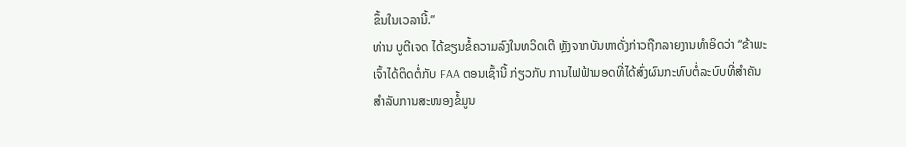ຂຶ້ນໃນເວລານີ້.”
ທ່ານ ບູຕີເຈດ ໄດ້ຂຽນຂໍ້ຄວາມລົງໃນທວິດເຕີ ຫຼັງຈາກບັນຫາດັ່ງກ່າວຖືກລາຍງານທຳອິດວ່າ “ຂ້າພະເຈົ້າໄດ້ຕິດຕໍ່ກັບ FAA ຕອນເຊົ້ານີ້ ກ່ຽວກັບ ການໄຟຟ້າມອດທີ່ໄດ້ສົ່ງຜົນກະທົບຕໍ່ລະບົບທີ່ສຳຄັນສຳລັບການສະໜອງຂໍ້ມູນ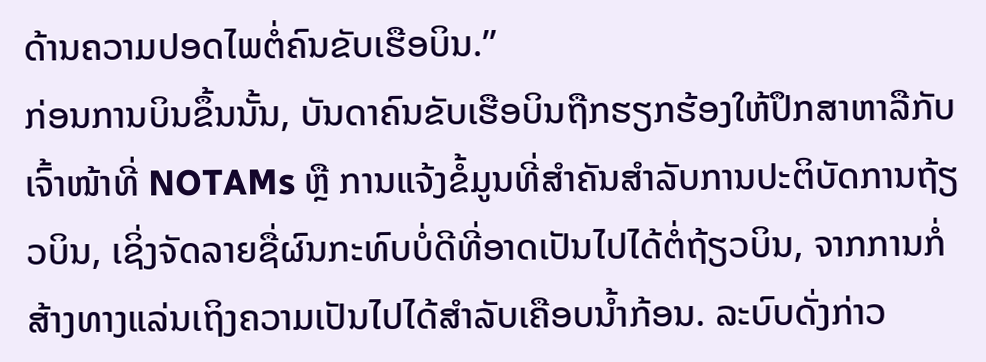ດ້ານຄວາມປອດໄພຕໍ່ຄົນຂັບເຮືອບິນ.”
ກ່ອນການບິນຂຶ້ນນັ້ນ, ບັນດາຄົນຂັບເຮືອບິນຖືກຮຽກຮ້ອງໃຫ້ປຶກສາຫາລືກັບເຈົ້າໜ້າທີ່ NOTAMs ຫຼື ການແຈ້ງຂໍ້ມູນທີ່ສຳຄັນສຳລັບການປະຕິບັດການຖ້ຽວບິນ, ເຊິ່ງຈັດລາຍຊື່ຜົນກະທົບບໍ່ດີທີ່ອາດເປັນໄປໄດ້ຕໍ່ຖ້ຽວບິນ, ຈາກການກໍ່ສ້າງທາງແລ່ນເຖິງຄວາມເປັນໄປໄດ້ສຳລັບເຄືອບນ້ຳກ້ອນ. ລະບົບດັ່ງກ່າວ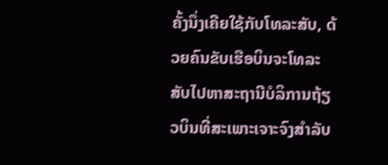ຄັ້ງນຶ່ງເຄີຍໃຊ້ກັບໂທລະສັບ, ດ້ວຍຄົນຂັບເຮືອບິນຈະໂທລະສັບໄປຫາສະຖານີບໍລິການຖ້ຽວບິນທີ່ສະເພາະເຈາະຈົງສຳລັບ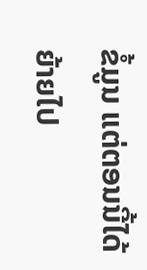ຂໍ້ມູນ ແຕ່ຕອນນີ້ໄດ້ຍ້າຍໄປ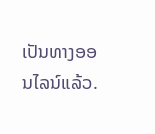ເປັນທາງອອນໄລນ໌ແລ້ວ.